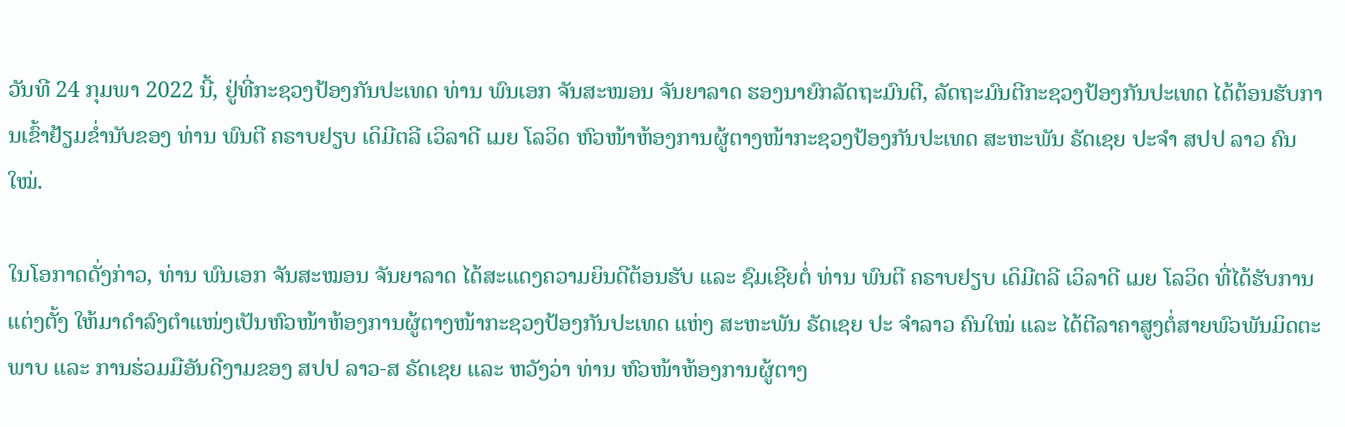ວັນທີ 24 ກຸມພາ 2022 ນີ້, ຢູ່ທີ່ກະຊວງປ້ອງກັນປະເທດ ທ່ານ ພົນເອກ ຈັນສະໝອນ ຈັນຍາລາດ ຮອງນາຍົກລັດຖະມົນຕີ, ລັດຖະມົນຕີກະຊວງປ້ອງກັນປະເທດ ໄດ້ຕ້ອນຮັບການເຂົ້າຢ້ຽມຂໍ່ານັບຂອງ ທ່ານ ພົນຕີ ຄຣາບຢຽບ ເດິມີຕລີ ເວິລາດີ ເມຍ ໂລວິດ ຫົວໜ້າຫ້ອງການຜູ້ຕາງໜ້າກະຊວງປ້ອງກັນປະເທດ ສະຫະພັນ ຣັດເຊຍ ປະຈຳ ສປປ ລາວ ຄົນໃໝ່.

ໃນໂອກາດດັ່ງກ່າວ, ທ່ານ ພົນເອກ ຈັນສະໝອນ ຈັນຍາລາດ ໄດ້ສະແດງຄວາມຍິນດີຕ້ອນຮັບ ແລະ ຊົມເຊີຍຕໍ່ ທ່ານ ພົນຕີ ຄຣາບຢຽບ ເດິມີຕລີ ເວິລາດີ ເມຍ ໂລວິດ ທີ່ໄດ້ຮັບການແຕ່ງຕັ້ງ ໃຫ້ມາດຳລົງຕຳແໜ່ງເປັນຫົວໜ້າຫ້ອງການຜູ້ຕາງໜ້າກະຊວງປ້ອງກັນປະເທດ ແຫ່ງ ສະຫະພັນ ຣັດເຊຍ ປະ ຈຳລາວ ຄົນໃໝ່ ແລະ ໄດ້ຕີລາຄາສູງຕໍ່ສາຍພົວພັນມິດຕະພາບ ແລະ ການຮ່ວມມືອັນດີງາມຂອງ ສປປ ລາວ-ສ ຣັດເຊຍ ແລະ ຫວັງວ່າ ທ່ານ ຫົວໜ້າຫ້ອງການຜູ້ຕາງ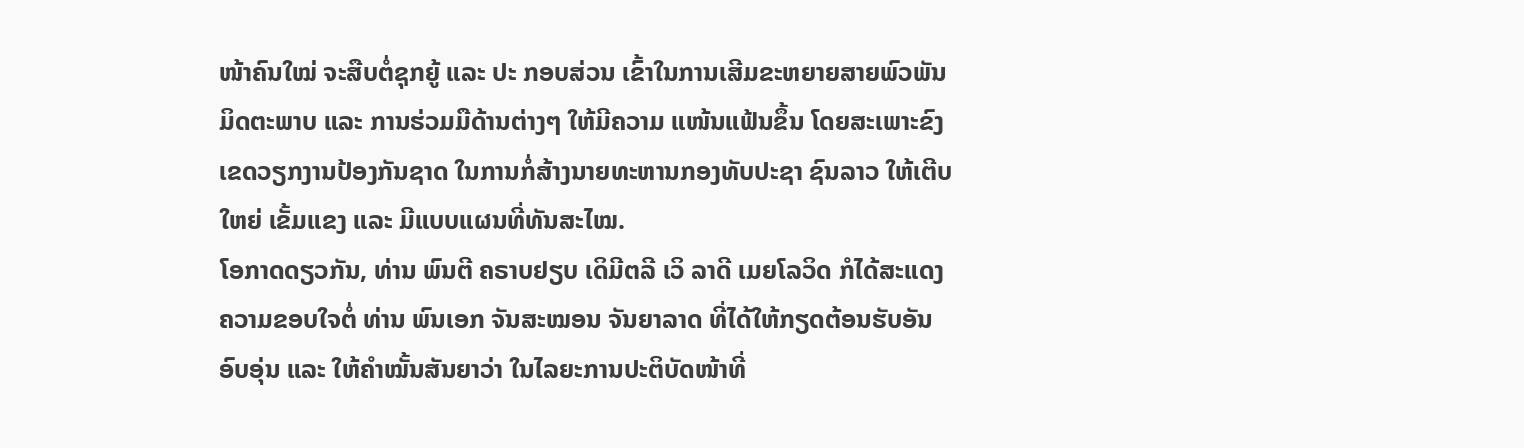ໜ້າຄົນໃໝ່ ຈະສືບຕໍ່ຊຸກຍູ້ ແລະ ປະ ກອບສ່ວນ ເຂົ້າໃນການເສີມຂະຫຍາຍສາຍພົວພັນມິດຕະພາບ ແລະ ການຮ່ວມມືດ້ານຕ່າງໆ ໃຫ້ມີຄວາມ ແໜ້ນແຟ້ນຂຶ້ນ ໂດຍສະເພາະຂົງເຂດວຽກງານປ້ອງກັນຊາດ ໃນການກໍ່ສ້າງນາຍທະຫານກອງທັບປະຊາ ຊົນລາວ ໃຫ້ເຕີບໃຫຍ່ ເຂັ້ມແຂງ ແລະ ມີແບບແຜນທີ່ທັນສະໄໝ.
ໂອກາດດຽວກັນ, ທ່ານ ພົນຕີ ຄຣາບຢຽບ ເດິມີຕລີ ເວິ ລາດີ ເມຍໂລວິດ ກໍໄດ້ສະແດງຄວາມຂອບໃຈຕໍ່ ທ່ານ ພົນເອກ ຈັນສະໝອນ ຈັນຍາລາດ ທີ່ໄດ້ໃຫ້ກຽດຕ້ອນຮັບອັນອົບອຸ່ນ ແລະ ໃຫ້ຄຳໝັ້ນສັນຍາວ່າ ໃນໄລຍະການປະຕິບັດໜ້າທີ່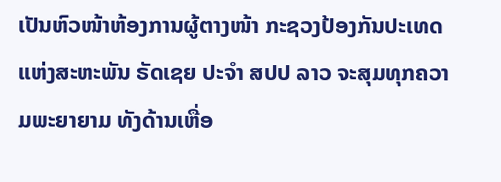ເປັນຫົວໜ້າຫ້ອງການຜູ້ຕາງໜ້າ ກະຊວງປ້ອງກັນປະເທດ ແຫ່ງສະຫະພັນ ຣັດເຊຍ ປະຈໍາ ສປປ ລາວ ຈະສຸມທຸກຄວາມພະຍາຍາມ ທັງດ້ານເຫື່ອ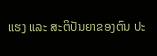ແຮງ ແລະ ສະຕິປັນຍາຂອງຕົນ ປະ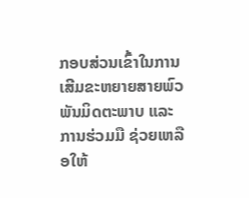ກອບສ່ວນເຂົ້າໃນການເສີມຂະຫຍາຍສາຍພົວພັນມິດຕະພາບ ແລະ ການຮ່ວມມື ຊ່ວຍເຫລືອໃຫ້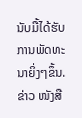ນັບມື້ໄດ້ຮັບການພັດທະນາຍິ່ງໆຂຶ້ນ.
ຂ່າວ ໜັງສື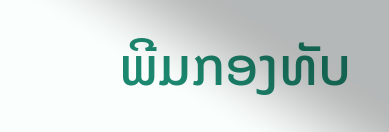ພີມກອງທັບ